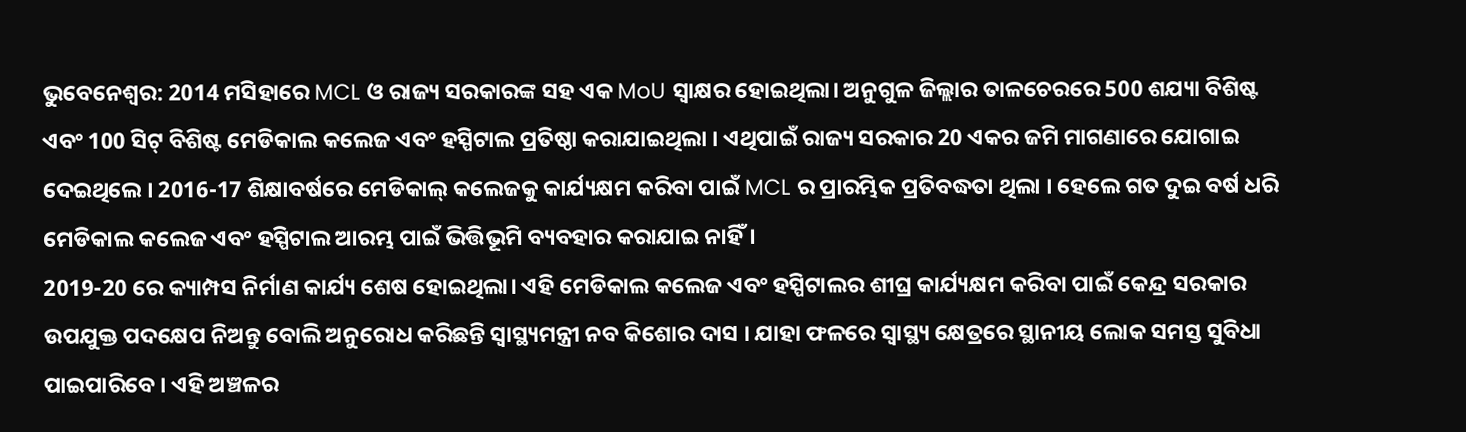ଭୁବେନେଶ୍ବର: 2014 ମସିହାରେ MCL ଓ ରାଜ୍ୟ ସରକାରଙ୍କ ସହ ଏକ MoU ସ୍ୱାକ୍ଷର ହୋଇଥିଲା। ଅନୁଗୁଳ ଜିଲ୍ଲାର ତାଳଚେରରେ 500 ଶଯ୍ୟା ବିଶିଷ୍ଟ ଏବଂ 100 ସିଟ୍ ବିଶିଷ୍ଟ ମେଡିକାଲ କଲେଜ ଏବଂ ହସ୍ପିଟାଲ ପ୍ରତିଷ୍ଠା କରାଯାଇଥିଲା । ଏଥିପାଇଁ ରାଜ୍ୟ ସରକାର 20 ଏକର ଜମି ମାଗଣାରେ ଯୋଗାଇ ଦେଇଥିଲେ । 2016-17 ଶିକ୍ଷାବର୍ଷରେ ମେଡିକାଲ୍ କଲେଜକୁ କାର୍ଯ୍ୟକ୍ଷମ କରିବା ପାଇଁ MCL ର ପ୍ରାରମ୍ଭିକ ପ୍ରତିବଦ୍ଧତା ଥିଲା । ହେଲେ ଗତ ଦୁଇ ବର୍ଷ ଧରି ମେଡିକାଲ କଲେଜ ଏବଂ ହସ୍ପିଟାଲ ଆରମ୍ଭ ପାଇଁ ଭିତ୍ତିଭୂମି ବ୍ୟବହାର କରାଯାଇ ନାହିଁ।
2019-20 ରେ କ୍ୟାମ୍ପସ ନିର୍ମାଣ କାର୍ଯ୍ୟ ଶେଷ ହୋଇଥିଲା। ଏହି ମେଡିକାଲ କଲେଜ ଏବଂ ହସ୍ପିଟାଲର ଶୀଘ୍ର କାର୍ଯ୍ୟକ୍ଷମ କରିବା ପାଇଁ କେନ୍ଦ୍ର ସରକାର ଉପଯୁକ୍ତ ପଦକ୍ଷେପ ନିଅନ୍ତୁ ବୋଲି ଅନୁରୋଧ କରିଛନ୍ତି ସ୍ୱାସ୍ଥ୍ୟମନ୍ତ୍ରୀ ନବ କିଶୋର ଦାସ । ଯାହା ଫଳରେ ସ୍ବାସ୍ଥ୍ୟ କ୍ଷେତ୍ରରେ ସ୍ଥାନୀୟ ଲୋକ ସମସ୍ତ ସୁବିଧା ପାଇପାରିବେ । ଏହି ଅଞ୍ଚଳର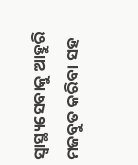ସ୍ୱାସ୍ଥ୍ୟସେବାକୁ ଆହୁରି ମଜବୁତ କରିବା ସହ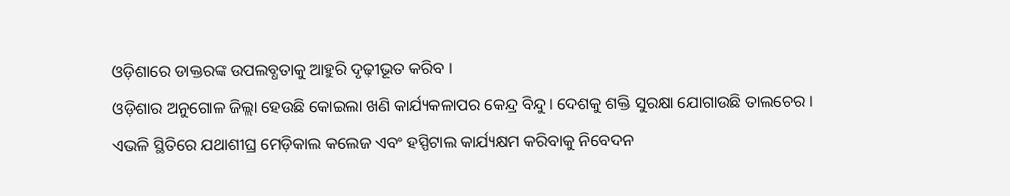ଓଡ଼ିଶାରେ ଡାକ୍ତରଙ୍କ ଉପଲବ୍ଧତାକୁ ଆହୁରି ଦୃଢ଼ୀଭୂତ କରିବ ।
ଓଡ଼ିଶାର ଅନୁଗୋଳ ଜିଲ୍ଲା ହେଉଛି କୋଇଲା ଖଣି କାର୍ଯ୍ୟକଳାପର କେନ୍ଦ୍ର ବିନ୍ଦୁ। ଦେଶକୁ ଶକ୍ତି ସୁରକ୍ଷା ଯୋଗାଉଛି ତାଲଚେର । ଏଭଳି ସ୍ଥିତିରେ ଯଥାଶୀଘ୍ର ମେଡ଼ିକାଲ କଲେଜ ଏବଂ ହସ୍ପିଟାଲ କାର୍ଯ୍ୟକ୍ଷମ କରିବାକୁ ନିବେଦନ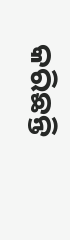କରିଛନ୍ତି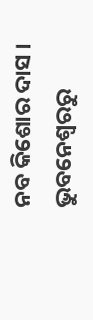ନବ କିଶୋର ଦାସ ।
ଭୁବନେଶ୍ବରରୁ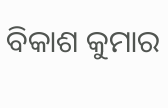ବିକାଶ କୁମାର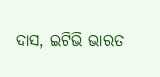ଦାସ, ଇଟିଭି ଭାରତ